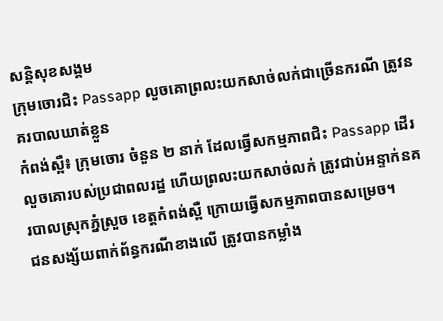សន្តិសុខសង្គម
ក្រុមចោរជិះ Passapp លួចគោព្រលះយកសាច់លក់ជាច្រើនករណី ត្រូវនគរបាលឃាត់ខ្លួន
កំពង់ស្ពឺ៖ ក្រុមចោរ ចំនួន ២ នាក់ ដែលធ្វើសកម្មភាពជិះ Passapp ដើរលួចគោរបស់ប្រជាពលរដ្ឋ ហើយព្រលះយកសាច់លក់ ត្រូវជាប់អន្ទាក់នគរបាលស្រុកភ្នំស្រួច ខេត្តកំពង់ស្ពឺ ក្រោយធ្វើសកម្មភាពបានសម្រេច។
ជនសង្ស័យពាក់ព័ន្ធករណីខាងលើ ត្រូវបានកម្លាំង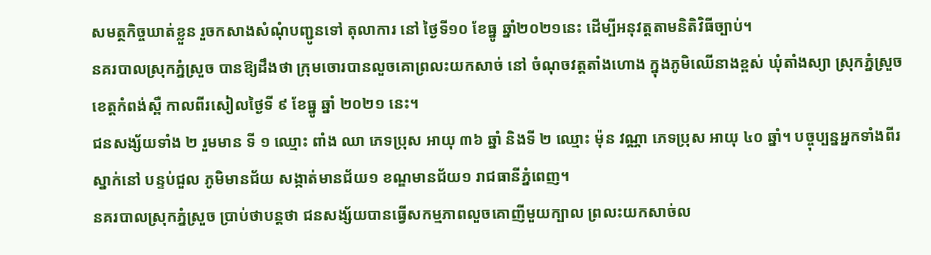សមត្ថកិច្ចឃាត់ខ្លួន រួចកសាងសំណុំបញ្ជូនទៅ តុលាការ នៅ ថ្ងៃទី១០ ខែធ្នូ ឆ្នាំ២០២១នេះ ដើម្បីអនុវត្តតាមនិតិវិធីច្បាប់។
នគរបាលស្រុកភ្នំស្រួច បានឱ្យដឹងថា ក្រុមចោរបានលួចគោព្រលះយកសាច់ នៅ ចំណុចវត្តតាំងហោង ក្នុងភូមិឈើនាងខ្ពស់ ឃុំតាំងស្យា ស្រុកភ្នំស្រួច ខេត្តកំពង់ស្ពឺ កាលពីរសៀលថ្ងៃទី ៩ ខែធ្នូ ឆ្នាំ ២០២១ នេះ។
ជនសង្ស័យទាំង ២ រួមមាន ទី ១ ឈ្មោះ ពាំង ឈា ភេទប្រុស អាយុ ៣៦ ឆ្នាំ និងទី ២ ឈ្មោះ ម៉ុន វណ្ណា ភេទប្រុស អាយុ ៤០ ឆ្នាំ។ បច្ចុប្បន្នអ្នកទាំងពីរស្នាក់នៅ បន្ទប់ជួល ភូមិមានជ័យ សង្កាត់មានជ័យ១ ខណ្ឌមានជ័យ១ រាជធានីភ្នំពេញ។
នគរបាលស្រុកភ្នំស្រួច ប្រាប់ថាបន្តថា ជនសង្ស័យបានធ្វើសកម្មភាពលួចគោញីមួយក្បាល ព្រលះយកសាច់ល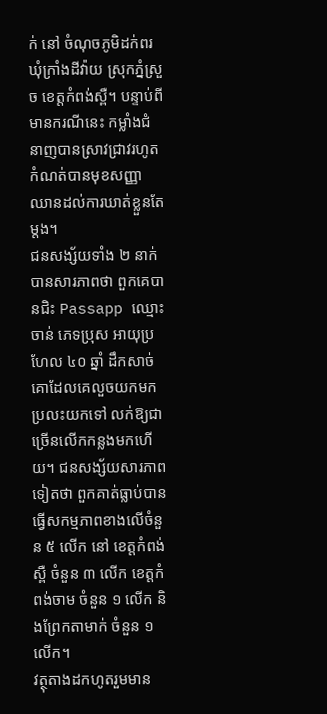ក់ នៅ ចំណុចភូមិដក់ពរ ឃុំក្រាំងដីវ៉ាយ ស្រុកភ្នំស្រួច ខេត្តកំពង់ស្ពឺ។ បន្ទាប់ពីមានករណីនេះ កម្លាំងជំនាញបានស្រាវជ្រាវរហូតកំណត់បានមុខសញ្ញា ឈានដល់ការឃាត់ខ្លួនតែម្តង។
ជនសង្ស័យទាំង ២ នាក់ បានសារភាពថា ពួកគេបានជិះ Passapp ឈ្មោះ ចាន់ ភេទប្រុស អាយុប្រហែល ៤០ ឆ្នាំ ដឹកសាច់គោដែលគេលួចយកមកប្រលះយកទៅ លក់ឱ្យជាច្រើនលើកកន្លងមកហើយ។ ជនសង្ស័យសារភាពទៀតថា ពួកគាត់ធ្លាប់បានធ្វើសកម្មភាពខាងលើចំនួន ៥ លើក នៅ ខេត្តកំពង់ស្ពឺ ចំនួន ៣ លើក ខេត្តកំពង់ចាម ចំនួន ១ លើក និងព្រែកតាមាក់ ចំនួន ១ លើក។
វត្ថុតាងដកហូតរួមមាន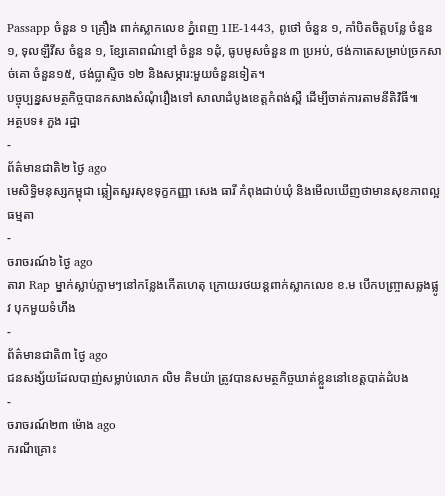Passapp ចំនួន ១ គ្រឿង ពាក់ស្លាកលេខ ភ្នំពេញ 1IE-1443, ពូថៅ ចំនួន ១, កាំបិតចិត្តបន្លែ ចំនួន ១, ទុលឡឺវីស ចំនួន ១, ខ្សែគោពណ៌ខ្មៅ ចំនួន ១ដុំ, ធូបមូសចំនួន ៣ ប្រអប់, ថង់កាតេសម្រាប់ច្រកសាច់គោ ចំនួន១៥, ថង់ប្លាស្ទិច ១២ និងសម្ភារ:មួយចំនួនទៀត។
បច្ចុប្បន្នសមត្ថកិច្ចបានកសាងសំណុំរឿងទៅ សាលាដំបូងខេត្តកំពង់ស្ពឺ ដើម្បីចាត់ការតាមនីតិវិធី៕
អត្ថបទ៖ ភួង រដ្ឋា
-
ព័ត៌មានជាតិ២ ថ្ងៃ ago
មេសិទ្ធិមនុស្សកម្ពុជា ឆ្លៀតសួរសុខទុក្ខកញ្ញា សេង ធារី កំពុងជាប់ឃុំ និងមើលឃើញថាមានសុខភាពល្អធម្មតា
-
ចរាចរណ៍៦ ថ្ងៃ ago
តារា Rap ម្នាក់ស្លាប់ភ្លាមៗនៅកន្លែងកើតហេតុ ក្រោយរថយន្ដពាក់ស្លាកលេខ ខ.ម បើកបញ្ច្រាសឆ្លងផ្លូវ បុកមួយទំហឹង
-
ព័ត៌មានជាតិ៣ ថ្ងៃ ago
ជនសង្ស័យដែលបាញ់សម្លាប់លោក លិម គិមយ៉ា ត្រូវបានសមត្ថកិច្ចឃាត់ខ្លួននៅខេត្តបាត់ដំបង
-
ចរាចរណ៍២៣ ម៉ោង ago
ករណីគ្រោះ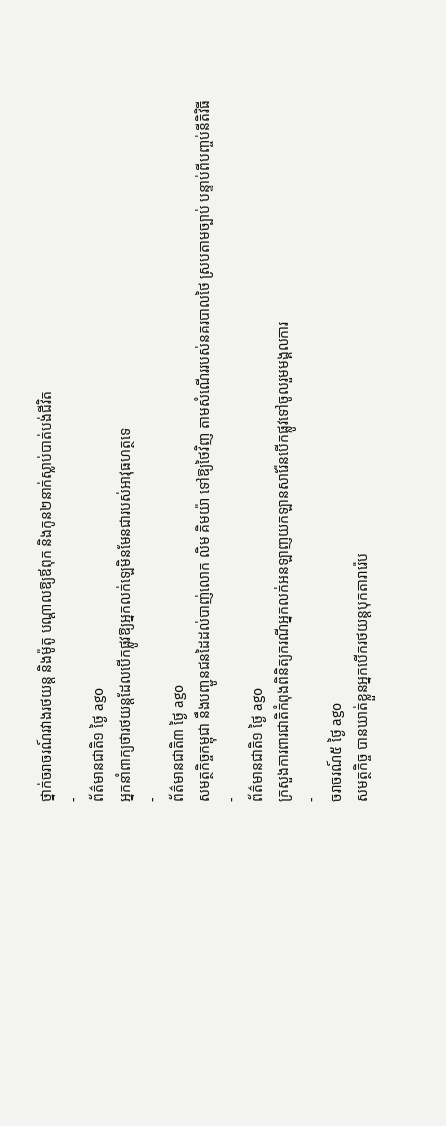ថ្នាក់ចរាចរណ៍រវាងរថយន្ត និងម៉ូតូ បណ្ដាលឱ្យឪពុក និងកូន២នាក់ស្លាប់បាត់បង់ជីវិត
-
ព័ត៌មានជាតិ១ ថ្ងៃ ago
អ្នកនាំពាក្យថារថយន្តដែលបើកផ្លូវឱ្យអ្នកលក់ឡេមិនមែនជារបស់អាវុធហត្ថទេ
-
ព័ត៌មានជាតិ៣ ថ្ងៃ ago
សមត្ថកិច្ចកម្ពុជា នឹងបញ្ជូនជនដៃដល់បាញ់លោក លិម គិមយ៉ា ទៅឱ្យថៃវិញ តាមសំណើររបស់នគរបាលថៃ ស្របតាមច្បាប់ បន្ទាប់ពីបញ្ចប់នីតិវិធី
-
ព័ត៌មានជាតិ១ ថ្ងៃ ago
ក្រសួងការពារជាតិកំពុងពិនិត្យករណីអ្នកលក់អនឡាញយកឡានសារ៉ែនបើកផ្លូវទៅចូលរួមមង្គលការ
-
ចរាចរណ៍៥ ថ្ងៃ ago
សមត្ថកិច្ច បានឃាត់ខ្លួនអ្នកបើករថយន្តបុកតារារ៉េប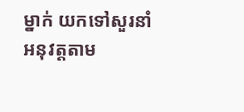ម្នាក់ យកទៅសួរនាំអនុវត្តតាម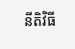នីតិវិធី